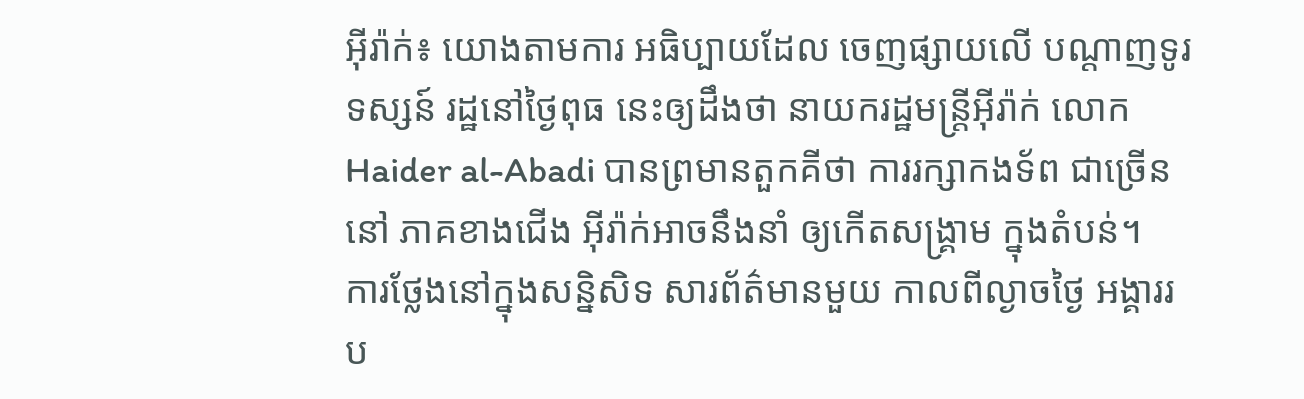អុីរ៉ាក់៖ យោងតាមការ អធិប្បាយដែល ចេញផ្សាយលើ បណ្តាញទូរទស្សន៍ រដ្ឋនៅថ្ងៃពុធ នេះឲ្យដឹងថា នាយករដ្ឋមន្ត្រីអ៊ីរ៉ាក់ លោក Haider al-Abadi បានព្រមានតួកគីថា ការរក្សាកងទ័ព ជាច្រើននៅ ភាគខាងជើង អ៊ីរ៉ាក់អាចនឹងនាំ ឲ្យកើតសង្គ្រាម ក្នុងតំបន់។
ការថ្លែងនៅក្នុងសន្និសិទ សារព័ត៌មានមួយ កាលពីល្ងាចថ្ងៃ អង្គាររប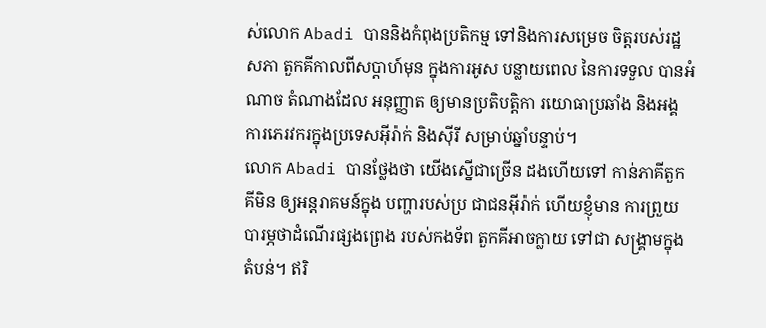ស់លោក Abadi បាននិងកំពុងប្រតិកម្ម ទៅនិងការសម្រេច ចិត្តរបស់រដ្ឋសភា តួកគីកាលពីសប្តាហ៍មុន ក្នុងការអូស បន្លាយពេល នៃការទទួល បានអំណាច តំណាងដែល អនុញ្ញាត ឲ្យមានប្រតិបត្តិកា រយោធាប្រឆាំង និងអង្គការភេរវករក្នុងប្រទេសអ៊ីរ៉ាក់ និងស៊ីរី សម្រាប់ឆ្នាំបន្ទាប់។
លោក Abadi បានថ្លែងថា យើងស្នើជាច្រើន ដងហើយទៅ កាន់ភាគីតួកគីមិន ឲ្យអន្តរាគមន៍ក្នុង បញ្ហារបស់ប្រ ជាជនអ៊ីរ៉ាក់ ហើយខ្ញុំមាន ការព្រួយបារម្ភថាដំណើរផ្សងព្រេង របស់កងទ័ព តួកគីអាចក្លាយ ទៅជា សង្គ្រាមក្នុងតំបន់។ ឥរិ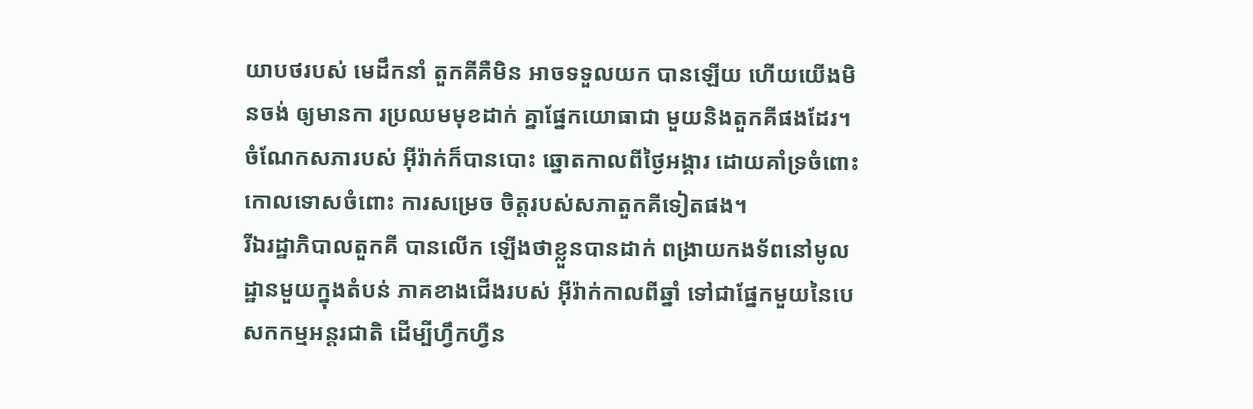យាបថរបស់ មេដឹកនាំ តួកគីគឺមិន អាចទទួលយក បានឡើយ ហើយយើងមិនចង់ ឲ្យមានកា រប្រឈមមុខដាក់ គ្នាផ្នែកយោធាជា មួយនិងតួកគីផងដែរ។
ចំណែកសភារបស់ អ៊ីរ៉ាក់ក៏បានបោះ ឆ្នោតកាលពីថ្ងៃអង្គារ ដោយគាំទ្រចំពោះ កោលទោសចំពោះ ការសម្រេច ចិត្តរបស់សភាតួកគីទៀតផង។
រីឯរដ្ឋាភិបាលតួកគី បានលើក ឡើងថាខ្លួនបានដាក់ ពង្រាយកងទ័ពនៅមូល ដ្ឋានមួយក្នុងតំបន់ ភាគខាងជើងរបស់ អ៊ីរ៉ាក់កាលពីឆ្នាំ ទៅជាផ្នែកមួយនៃបេសកកម្មអន្តរជាតិ ដើម្បីហ្វឹកហ្វឺន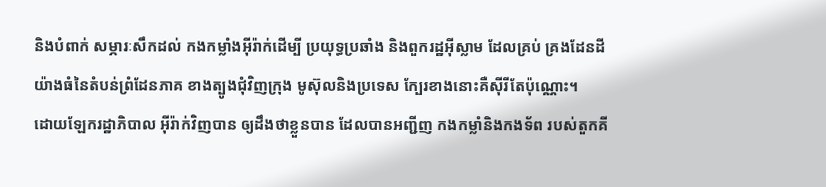និងបំពាក់ សម្ភារៈសឹកដល់ កងកម្លាំងអ៊ីរ៉ាក់ដើម្បី ប្រយុទ្ធប្រឆាំង និងពួករដ្ឋអ៊ីស្លាម ដែលគ្រប់ គ្រងដែនដី យ៉ាងធំនៃតំបន់ព្រំដែនភាគ ខាងត្បូងជុំវិញក្រុង មូស៊ុលនិងប្រទេស ក្បែរខាងនោះគឺស៊ីរីតែប៉ុណ្ណោះ។
ដោយឡែករដ្ឋាភិបាល អ៊ីរ៉ាក់វិញបាន ឲ្យដឹងថាខ្លួនបាន ដែលបានអញ្ជីញ កងកម្លាំនិងកងទ័ព របស់តួកគី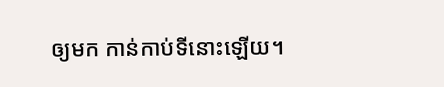ឲ្យមក កាន់កាប់ទីនោះឡើយ។